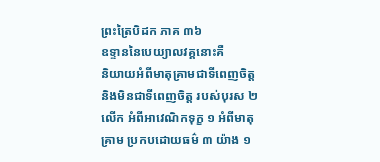ព្រះត្រៃបិដក ភាគ ៣៦
ឧទ្ទាននៃបេយ្យាលវគ្គនោះគឺ
និយាយអំពីមាតុគ្រាមជាទីពេញចិត្ត និងមិនជាទីពេញចិត្ត របស់បុរស ២ លើក អំពីអាវេណិកទុក្ខ ១ អំពីមាតុគ្រាម ប្រកបដោយធម៌ ៣ យ៉ាង ១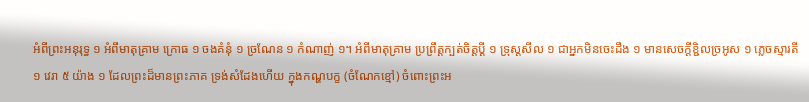អំពីព្រះអនុរុទ្ធ ១ អំពីមាតុគ្រាម ក្រោធ ១ ចងគំនុំ ១ ច្រណែន ១ កំណាញ់ ១។ អំពីមាតុគ្រាម ប្រព្រឹត្តក្បត់ចិត្តប្តី ១ ទ្រុស្តសីល ១ ជាអ្នកមិនចេះដឹង ១ មានសេចក្តីខ្ជិលច្រអូស ១ ភ្លេចស្មារតី ១ វេរា ៥ យ៉ាង ១ ដែលព្រះដ៏មានព្រះភាគ ទ្រង់សំដែងហើយ ក្នុងកណ្ហបក្ខ (ចំណែកខ្មៅ) ចំពោះព្រះអ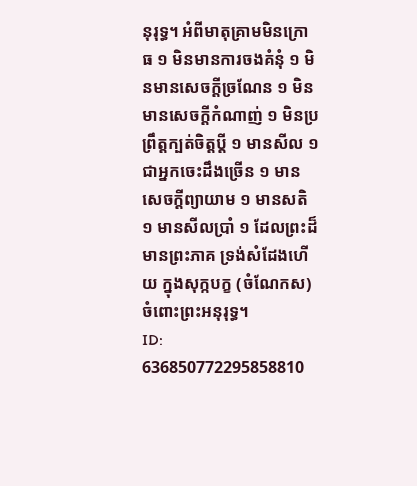នុរុទ្ធ។ អំពីមាតុគ្រាមមិនក្រោធ ១ មិនមានការចងគំនុំ ១ មិនមានសេចក្តីច្រណែន ១ មិនមានសេចក្តីកំណាញ់ ១ មិនប្រព្រឹត្តក្បត់ចិត្តប្តី ១ មានសីល ១ ជាអ្នកចេះដឹងច្រើន ១ មានសេចក្តីព្យាយាម ១ មានសតិ ១ មានសីលប្រាំ ១ ដែលព្រះដ៏មានព្រះភាគ ទ្រង់សំដែងហើយ ក្នុងសុក្កបក្ខ (ចំណែកស) ចំពោះព្រះអនុរុទ្ធ។
ID: 636850772295858810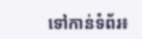ទៅកាន់ទំព័រ៖